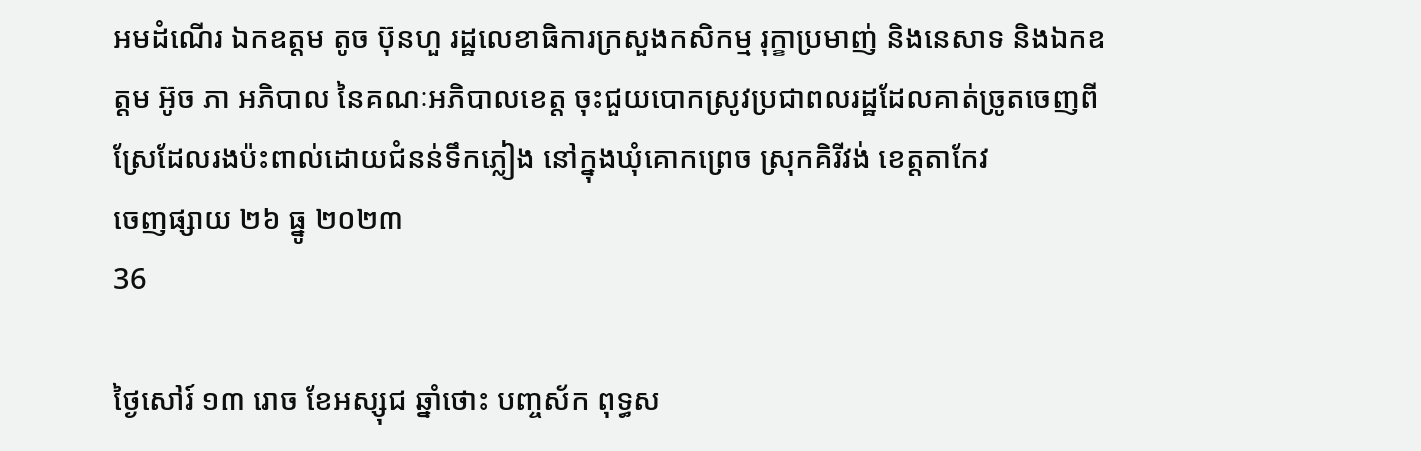អមដំណើរ ឯកឧត្តម តូច ប៊ុនហួ រដ្ឋលេខាធិការក្រសួងកសិកម្ម រុក្ខាប្រមាញ់ និងនេសាទ និងឯកឧត្តម អ៊ូច ភា អភិបាល នៃគណៈអភិបាលខេត្ត ចុះជួយបោកស្រូវប្រជាពលរដ្ឋដែលគាត់ច្រូតចេញពីស្រែដែលរងប៉ះពាល់ដោយជំនន់ទឹកភ្លៀង នៅក្នុងឃុំគោកព្រេច ស្រុកគិរីវង់ ខេត្តតាកែវ
ចេញផ្សាយ ២៦ ធ្នូ ២០២៣
36

ថ្ងៃសៅរ៍ ១៣ រោច ខែអស្សុជ ឆ្នាំថោះ បញ្ចស័ក ពុទ្ធស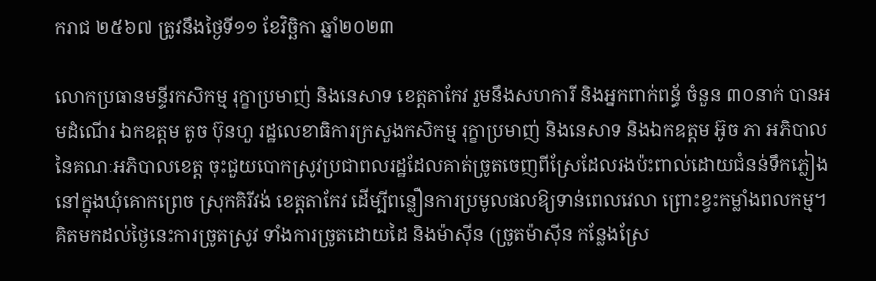ករាជ ២៥៦៧ ត្រូវនឹងថ្ងៃទី១១ ខែវិច្ឆិកា ឆ្នាំ២០២៣

លោកប្រធានមន្ទីរកសិកម្ម រុក្ខាប្រមាញ់ និងនេសាទ ខេត្តតាកែវ រួមនឹងសហការី និងអ្នកពាក់ពន្ធ័ ចំនួន ៣០នាក់ បានអមដំណើរ ឯកឧត្តម តូច ប៊ុនហួ រដ្ឋលេខាធិការក្រសួងកសិកម្ម រុក្ខាប្រមាញ់ និងនេសាទ និងឯកឧត្តម អ៊ូច ភា អភិបាល នៃគណៈអភិបាលខេត្ត ចុះជួយបោកស្រូវប្រជាពលរដ្ឋដែលគាត់ច្រូតចេញពីស្រែដែលរងប៉ះពាល់ដោយជំនន់ទឹកភ្លៀង នៅក្នុងឃុំគោកព្រេច ស្រុកគិរីវង់ ខេត្តតាកែវ ដើម្បីពន្លឿនការប្រមូលផលឱ្យទាន់ពេលវេលា ព្រោះខ្វះកម្លាំងពលកម្ម។ គិតមកដល់ថ្ងៃនេះការច្រូតស្រូវ ទាំងការច្រូតដោយដៃ និងម៉ាស៊ីន (ច្រូតម៉ាស៊ីន កន្លែងស្រែ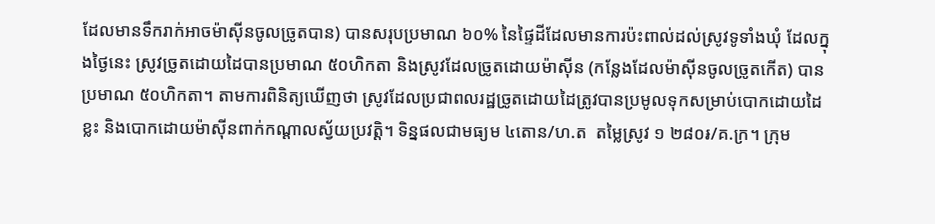ដែលមានទឹករាក់អាចម៉ាស៊ីនចូលច្រូតបាន) បានសរុបប្រមាណ ៦០% នៃផ្ទៃដីដែលមានការប៉ះពាល់ដល់ស្រូវទូទាំងឃុំ ដែលក្នុងថ្ងៃនេះ ស្រូវច្រូតដោយដៃបានប្រមាណ ៥០ហិកតា និងស្រូវដែលច្រូតដោយម៉ាស៊ីន (កន្លែងដែលម៉ាស៊ីនចូលច្រូតកើត) បានប្រមាណ ៥០ហិកតា។ តាមការពិនិត្យឃើញថា ស្រូវដែលប្រជាពលរដ្ឋច្រូតដោយដៃត្រូវបានប្រមូលទុកសម្រាប់បោកដោយដៃខ្លះ និងបោកដោយម៉ាស៊ីនពាក់កណ្ដាលស្វ័យប្រវត្តិ។ ទិន្នផលជាមធ្យម ៤តោន/ហ.ត  តម្លៃស្រូវ ១ ២៨០៛/គ.ក្រ។ ក្រុម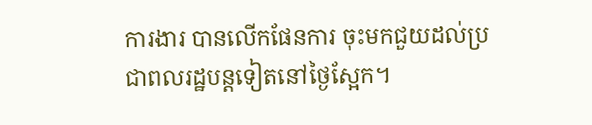ការងារ បានលើកផែនការ ចុះមកជួយដល់ប្រជាពលរដ្ឋបន្តទៀតនៅថ្ងៃស្អែក។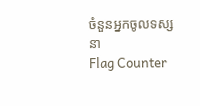ចំនួនអ្នកចូលទស្សនា
Flag Counter